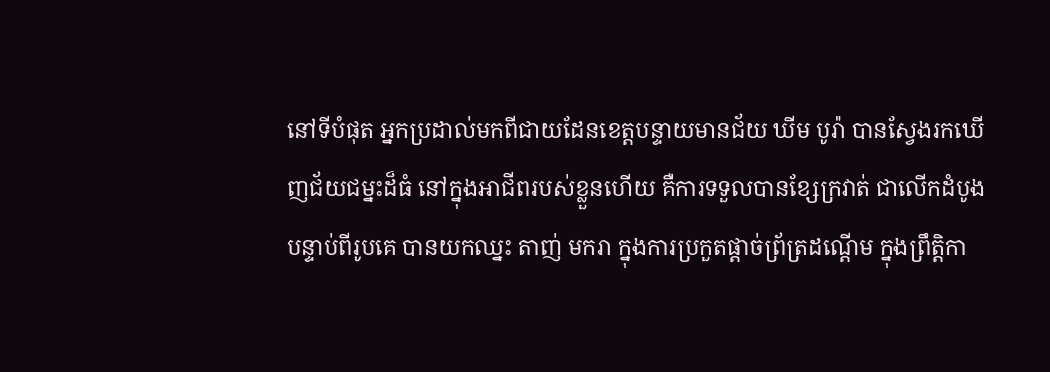នៅទីបំផុត អ្នកប្រដាល់មកពីជាយដែនខេត្តបន្ទាយមានជ័យ ឃីម បូរ៉ា បានស្វែងរកឃើញជ័យជម្នះដ៏ធំ នៅក្នុងអាជីពរបស់ខ្លួនហើយ គឺការទទួលបានខ្សែក្រវាត់ ជាលើកដំបូង បន្ទាប់ពីរូបគេ បានយកឈ្នះ តាញ់ មករា ក្នុងការប្រកួតផ្តាច់ព្រ័ត្រដណ្តើម ក្នុងព្រឹត្តិកា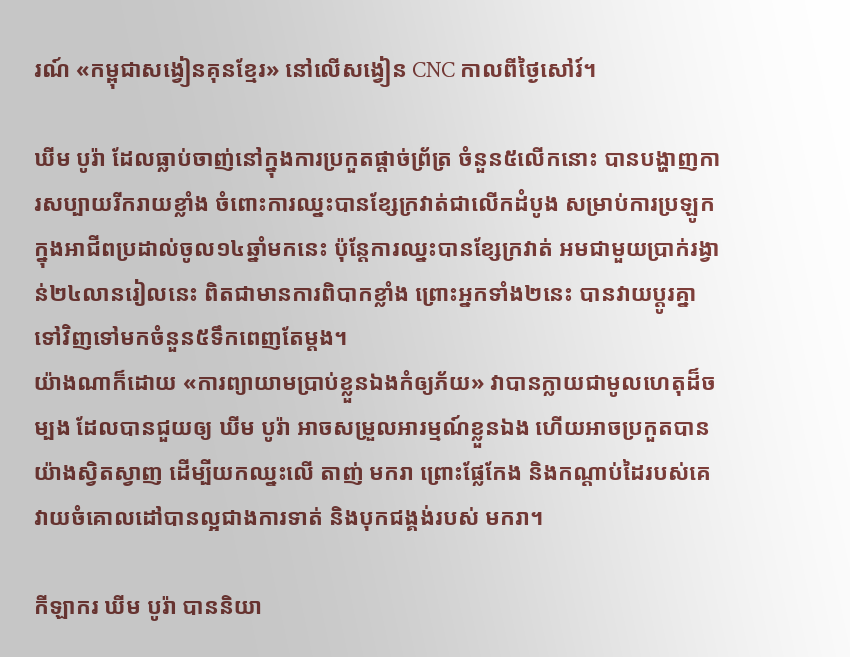រណ៍ «កម្ពុជាសង្វៀនគុនខ្មែរ» នៅលើសង្វៀន CNC កាលពីថ្ងៃសៅរ៍។

ឃីម បូរ៉ា ដែលធ្លាប់ចាញ់នៅក្នុងការប្រកួតផ្តាច់ព្រ័ត្រ ចំនួន៥លើកនោះ បានបង្ហាញការសប្បាយរីករាយខ្លាំង ចំពោះការឈ្នះបានខ្សែក្រវាត់ជាលើកដំបូង សម្រាប់ការប្រឡូកក្នុងអាជីពប្រដាល់ចូល១៤ឆ្នាំមកនេះ ប៉ុន្តែការឈ្នះបានខ្សែក្រវាត់ អមជាមួយប្រាក់រង្វាន់២៤លានរៀលនេះ ពិតជាមានការពិបាកខ្លាំង ព្រោះអ្នកទាំង២នេះ បានវាយប្តូរគ្នាទៅវិញទៅមកចំនួន៥ទឹកពេញតែម្តង។
យ៉ាងណាក៏ដោយ «ការព្យាយាមប្រាប់ខ្លួនឯងកំឲ្យភ័យ» វាបានក្លាយជាមូលហេតុដ៏ចម្បង ដែលបានជួយឲ្យ ឃីម បូរ៉ា អាចសម្រួលអារម្មណ៍ខ្លួនឯង ហើយអាចប្រកួតបានយ៉ាងស្វិតស្វាញ ដើម្បីយកឈ្នះលើ តាញ់ មករា ព្រោះផ្លែកែង និងកណ្តាប់ដៃរបស់គេ វាយចំគោលដៅបានល្អជាងការទាត់ និងបុកជង្គង់របស់ មករា។

កីឡាករ ឃីម បូរ៉ា បាននិយា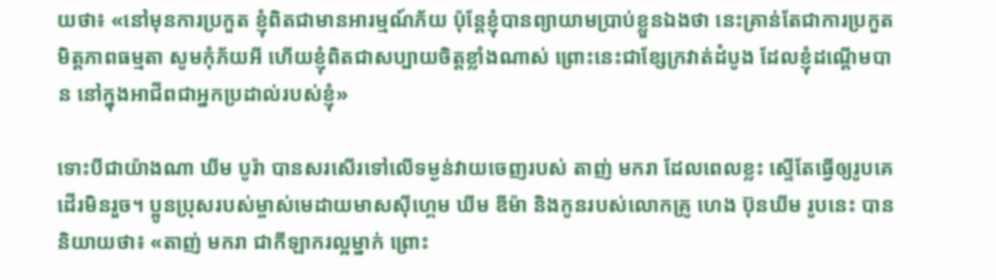យថា៖ «នៅមុនការប្រកួត ខ្ញុំពិតជាមានអារម្មណ៍ភ័យ ប៉ុន្តែខ្ញុំបានព្យាយាមប្រាប់ខ្លួនឯងថា នេះគ្រាន់តែជាការប្រកួតមិត្តភាពធម្មតា សូមកុំភ័យអី ហើយខ្ញុំពិតជាសប្បាយចិត្តខ្លាំងណាស់ ព្រោះនេះជាខ្សែក្រវាត់ដំបូង ដែលខ្ញុំដណ្តើមបាន នៅក្នុងអាជីពជាអ្នកប្រដាល់របស់ខ្ញុំ»

ទោះបីជាយ៉ាងណា ឃីម បូរ៉ា បានសរសើរទៅលើទម្ងន់វាយចេញរបស់ តាញ់ មករា ដែលពេលខ្លះ ស្ទើតែធ្វើឲ្យរូបគេដើរមិនរួច។ ប្អូនប្រុសរបស់ម្ចាស់មេដាយមាសស៊ីហ្គេម ឃីម ឌីម៉ា និងកូនរបស់លោកគ្រូ ហេង ប៊ុនឃីម រូបនេះ បាននិយាយថា៖ «តាញ់ មករា ជាកីឡាករល្អម្នាក់ ព្រោះ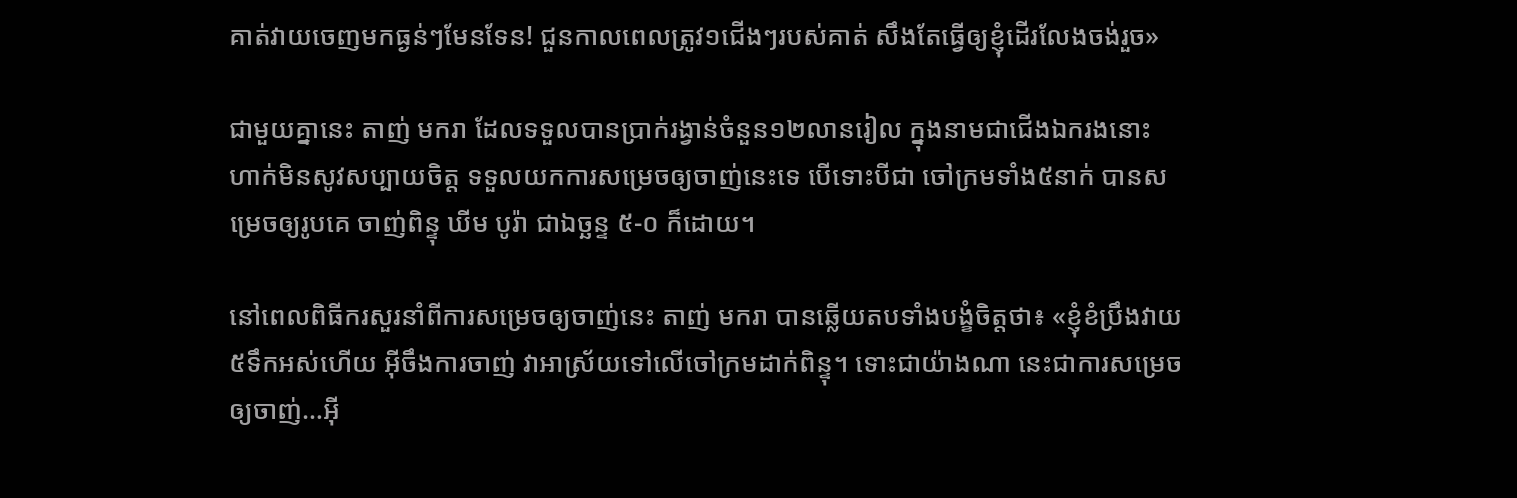គាត់វាយចេញមកធ្ងន់ៗមែនទែន! ជួនកាលពេលត្រូវ១ជើងៗរបស់គាត់ សឹងតែធ្វើឲ្យខ្ញុំដើរលែងចង់រួច»

ជាមួយគ្នានេះ តាញ់ មករា ដែលទទួលបានប្រាក់រង្វាន់ចំនួន១២លានរៀល ក្នុងនាមជាជើងឯករងនោះ ហាក់មិនសូវសប្បាយចិត្ត ទទួលយកការសម្រេចឲ្យចាញ់នេះទេ បើទោះបីជា ចៅក្រមទាំង៥នាក់ បានសម្រេចឲ្យរូបគេ ចាញ់ពិន្ទុ ឃីម បូរ៉ា ជាឯច្ឆន្ទ ៥-០ ក៏ដោយ។

នៅពេលពិធីករសួរនាំពីការសម្រេចឲ្យចាញ់នេះ តាញ់ មករា បានឆ្លើយតបទាំងបង្ខំចិត្តថា៖ «ខ្ញុំខំប្រឹងវាយ៥ទឹកអស់ហើយ អ៊ីចឹងការចាញ់ វាអាស្រ័យទៅលើចៅក្រមដាក់ពិន្ទុ។ ទោះជាយ៉ាងណា នេះជាការសម្រេចឲ្យចាញ់…អ៊ី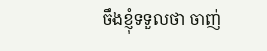ចឹងខ្ញុំទទួលថា ចាញ់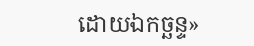ដោយឯកច្ឆន្ទ»